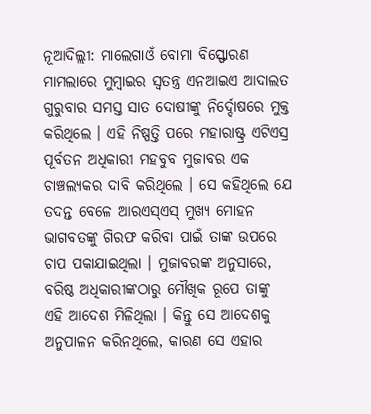ନୂଆଦିଲ୍ଲୀ: ମାଲେଗାଓଁ ବୋମା ବିସ୍ଫୋରଣ ମାମଲାରେ ମୁମ୍ୱାଇର ସ୍ୱତନ୍ତ୍ର ଏନଆଇଏ ଆଦାଲତ ଗୁରୁବାର ସମସ୍ତ ସାତ ଦୋଷୀଙ୍କୁ ନିର୍ଦ୍ଦୋଷରେ ମୁକ୍ତ କରିଥିଲେ । ଏହି ନିଷ୍ପତ୍ତି ପରେ ମହାରାଷ୍ଟ୍ର ଏଟିଏସ୍ର ପୂର୍ବତନ ଅଧିକାରୀ ମହବୁବ ମୁଜାବର ଏକ ଚାଞ୍ଚଲ୍ୟକର ଦାବି କରିଥିଲେ । ସେ କହିଥିଲେ ଯେ ତଦନ୍ତ ବେଳେ ଆରଏସ୍ଏସ୍ ମୁଖ୍ୟ ମୋହନ ଭାଗବତଙ୍କୁ ଗିରଫ କରିବା ପାଇଁ ତାଙ୍କ ଉପରେ ଚାପ ପକାଯାଇଥିଲା । ମୁଜାବରଙ୍କ ଅନୁସାରେ, ବରିଷ୍ଠ ଅଧିକାରୀଙ୍କଠାରୁ ମୌଖିକ ରୂପେ ତାଙ୍କୁ ଏହି ଆଦେଶ ମିଳିଥିଲା । କିନ୍ତୁ ସେ ଆଦେଶକୁ ଅନୁପାଳନ କରିନଥିଲେ, କାରଣ ସେ ଏହାର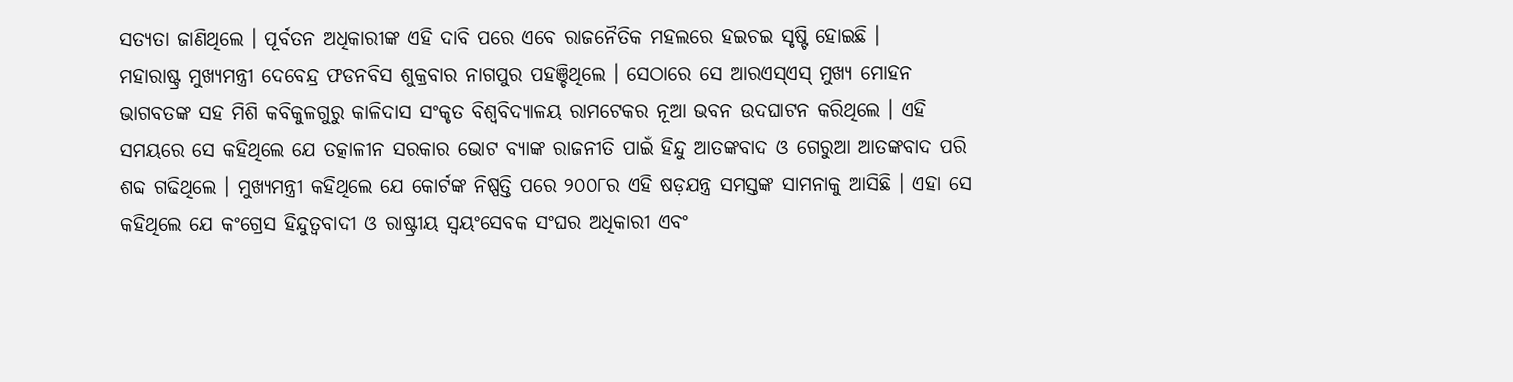ସତ୍ୟତା ଜାଣିଥିଲେ । ପୂର୍ବତନ ଅଧିକାରୀଙ୍କ ଏହି ଦାବି ପରେ ଏବେ ରାଜନୈତିକ ମହଲରେ ହଇଚଇ ସୃଷ୍ଟି ହୋଇଛି ।
ମହାରାଷ୍ଟ୍ର ମୁଖ୍ୟମନ୍ତ୍ରୀ ଦେବେନ୍ଦ୍ର ଫଡନବିସ ଶୁକ୍ରବାର ନାଗପୁର ପହଞ୍ଚିଥିଲେ । ସେଠାରେ ସେ ଆରଏସ୍ଏସ୍ ମୁଖ୍ୟ ମୋହନ ଭାଗବତଙ୍କ ସହ ମିଶି କବିକୁଳଗୁରୁ କାଳିଦାସ ସଂକୃତ ବିଶ୍ୱବିଦ୍ୟାଳୟ ରାମଟେକର ନୂଆ ଭବନ ଉଦଘାଟନ କରିଥିଲେ । ଏହି ସମୟରେ ସେ କହିଥିଲେ ଯେ ତତ୍କାଳୀନ ସରକାର ଭୋଟ ବ୍ୟାଙ୍କ ରାଜନୀତି ପାଇଁ ହିନ୍ଦୁ ଆତଙ୍କବାଦ ଓ ଗେରୁଆ ଆତଙ୍କବାଦ ପରି ଶବ୍ଦ ଗଢିଥିଲେ । ମୁଖ୍ୟମନ୍ତ୍ରୀ କହିଥିଲେ ଯେ କୋର୍ଟଙ୍କ ନିଷ୍ପତ୍ତି ପରେ ୨୦୦୮ର ଏହି ଷଡ଼ଯନ୍ତ୍ର ସମସ୍ତଙ୍କ ସାମନାକୁ ଆସିଛି । ଏହା ସେ କହିଥିଲେ ଯେ କଂଗ୍ରେସ ହିନ୍ଦୁତ୍ୱବାଦୀ ଓ ରାଷ୍ଟ୍ରୀୟ ସ୍ୱୟଂସେବକ ସଂଘର ଅଧିକାରୀ ଏବଂ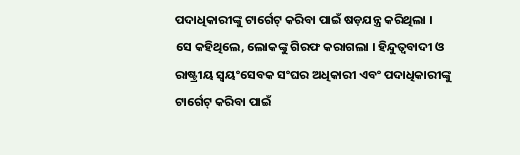ପଦାଧିକାରୀଙ୍କୁ ଟାର୍ଗେଟ୍ କରିବା ପାଇଁ ଷଡ଼ଯନ୍ତ୍ର କରିଥିଲା ।
ସେ କହିଥିଲେ, ଲୋକଙ୍କୁ ଗିରଫ କରାଗଲା । ହିନ୍ଦୁତ୍ୱବାଦୀ ଓ ରାଷ୍ଟ୍ରୀୟ ସ୍ୱୟଂସେବକ ସଂଘର ଅଧିକାରୀ ଏବଂ ପଦାଧିକାରୀଙ୍କୁ ଟାର୍ଗେଟ୍ କରିବା ପାଇଁ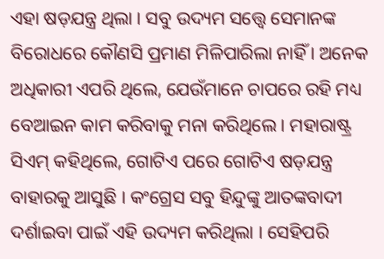ଏହା ଷଡ଼ଯନ୍ତ୍ର ଥିଲା । ସବୁ ଉଦ୍ୟମ ସତ୍ତ୍ୱେ ସେମାନଙ୍କ ବିରୋଧରେ କୌଣସି ପ୍ରମାଣ ମିଳିପାରିଲା ନାହିଁ । ଅନେକ ଅଧିକାରୀ ଏପରି ଥିଲେ, ଯେଉଁମାନେ ଚାପରେ ରହି ମଧ୍ୟ ବେଆଇନ କାମ କରିବାକୁ ମନା କରିଥିଲେ । ମହାରାଷ୍ଟ୍ର ସିଏମ୍ କହିଥିଲେ, ଗୋଟିଏ ପରେ ଗୋଟିଏ ଷଡ଼ଯନ୍ତ୍ର ବାହାରକୁ ଆସୁଛି । କଂଗ୍ରେସ ସବୁ ହିନ୍ଦୁଙ୍କୁ ଆତଙ୍କବାଦୀ ଦର୍ଶାଇବା ପାଇଁ ଏହି ଉଦ୍ୟମ କରିଥିଲା । ସେହିପରି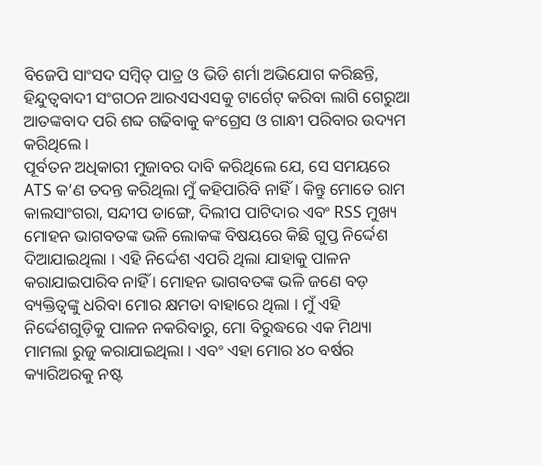ବିଜେପି ସାଂସଦ ସମ୍ୱିତ୍ ପାତ୍ର ଓ ଭିଡି ଶର୍ମା ଅଭିଯୋଗ କରିଛନ୍ତି, ହିନ୍ଦୁତ୍ୱବାଦୀ ସଂଗଠନ ଆରଏସଏସକୁ ଟାର୍ଗେଟ୍ କରିବା ଲାଗି ଗେରୁଆ ଆତଙ୍କବାଦ ପରି ଶବ୍ଦ ଗଢିବାକୁ କଂଗ୍ରେସ ଓ ଗାନ୍ଧୀ ପରିବାର ଉଦ୍ୟମ କରିଥିଲେ ।
ପୂର୍ବତନ ଅଧିକାରୀ ମୁଜାବର ଦାବି କରିଥିଲେ ଯେ, ସେ ସମୟରେ ATS କ’ଣ ତଦନ୍ତ କରିଥିଲା ମୁଁ କହିପାରିବି ନାହିଁ । କିନ୍ତୁ ମୋତେ ରାମ କାଲସାଂଗରା, ସନ୍ଦୀପ ଡାଙ୍ଗେ, ଦିଲୀପ ପାଟିଦାର ଏବଂ RSS ମୁଖ୍ୟ ମୋହନ ଭାଗବତଙ୍କ ଭଳି ଲୋକଙ୍କ ବିଷୟରେ କିଛି ଗୁପ୍ତ ନିର୍ଦ୍ଦେଶ ଦିଆଯାଇଥିଲା । ଏହି ନିର୍ଦ୍ଦେଶ ଏପରି ଥିଲା ଯାହାକୁ ପାଳନ କରାଯାଇପାରିବ ନାହିଁ । ମୋହନ ଭାଗବତଙ୍କ ଭଳି ଜଣେ ବଡ଼ ବ୍ୟକ୍ତିତ୍ୱଙ୍କୁ ଧରିବା ମୋର କ୍ଷମତା ବାହାରେ ଥିଲା । ମୁଁ ଏହି ନିର୍ଦ୍ଦେଶଗୁଡ଼ିକୁ ପାଳନ ନକରିବାରୁ, ମୋ ବିରୁଦ୍ଧରେ ଏକ ମିଥ୍ୟା ମାମଲା ରୁଜୁ କରାଯାଇଥିଲା । ଏବଂ ଏହା ମୋର ୪୦ ବର୍ଷର କ୍ୟାରିଅରକୁ ନଷ୍ଟ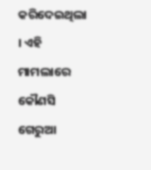କରିଦେଇଥିଲା । ଏହି ମାମଲାରେ କୌଣସି ଗେରୁଆ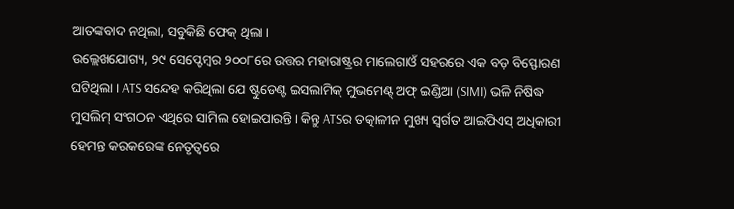ଆତଙ୍କବାଦ ନଥିଲା, ସବୁକିଛି ଫେକ୍ ଥିଲା ।
ଉଲ୍ଲେଖଯୋଗ୍ୟ, ୨୯ ସେପ୍ଟେମ୍ବର ୨୦୦୮ରେ ଉତ୍ତର ମହାରାଷ୍ଟ୍ରର ମାଲେଗାଓଁ ସହରରେ ଏକ ବଡ଼ ବିସ୍ଫୋରଣ ଘଟିଥିଲା । ATS ସନ୍ଦେହ କରିଥିଲା ଯେ ଷ୍ଟୁଡେଣ୍ଟ ଇସଲାମିକ୍ ମୁଭମେଣ୍ଟ୍ ଅଫ୍ ଇଣ୍ଡିଆ (SIMI) ଭଳି ନିଷିଦ୍ଧ ମୁସଲିମ୍ ସଂଗଠନ ଏଥିରେ ସାମିଲ ହୋଇପାରନ୍ତି । କିନ୍ତୁ ATSର ତତ୍କାଳୀନ ମୁଖ୍ୟ ସ୍ୱର୍ଗତ ଆଇପିଏସ୍ ଅଧିକାରୀ ହେମନ୍ତ କରକରେଙ୍କ ନେତୃତ୍ୱରେ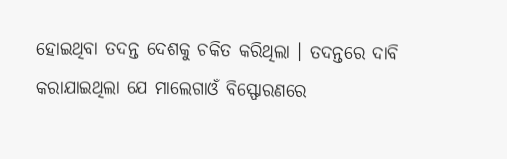ହୋଇଥିବା ତଦନ୍ତ ଦେଶକୁ ଚକିତ କରିଥିଲା । ତଦନ୍ତରେ ଦାବି କରାଯାଇଥିଲା ଯେ ମାଲେଗାଓଁ ବିସ୍ଫୋରଣରେ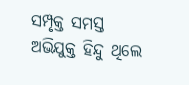ସମ୍ପୃକ୍ତ ସମସ୍ତ ଅଭିଯୁକ୍ତ ହିନ୍ଦୁ ଥିଲେ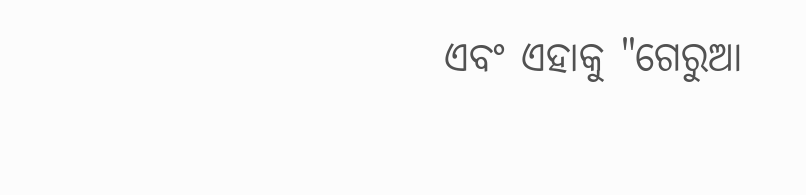ଏବଂ ଏହାକୁ "ଗେରୁଆ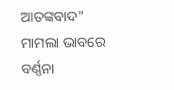ଆତଙ୍କବାଦ" ମାମଲା ଭାବରେ ବର୍ଣ୍ଣନା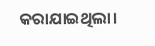କରାଯାଇଥିଲା।